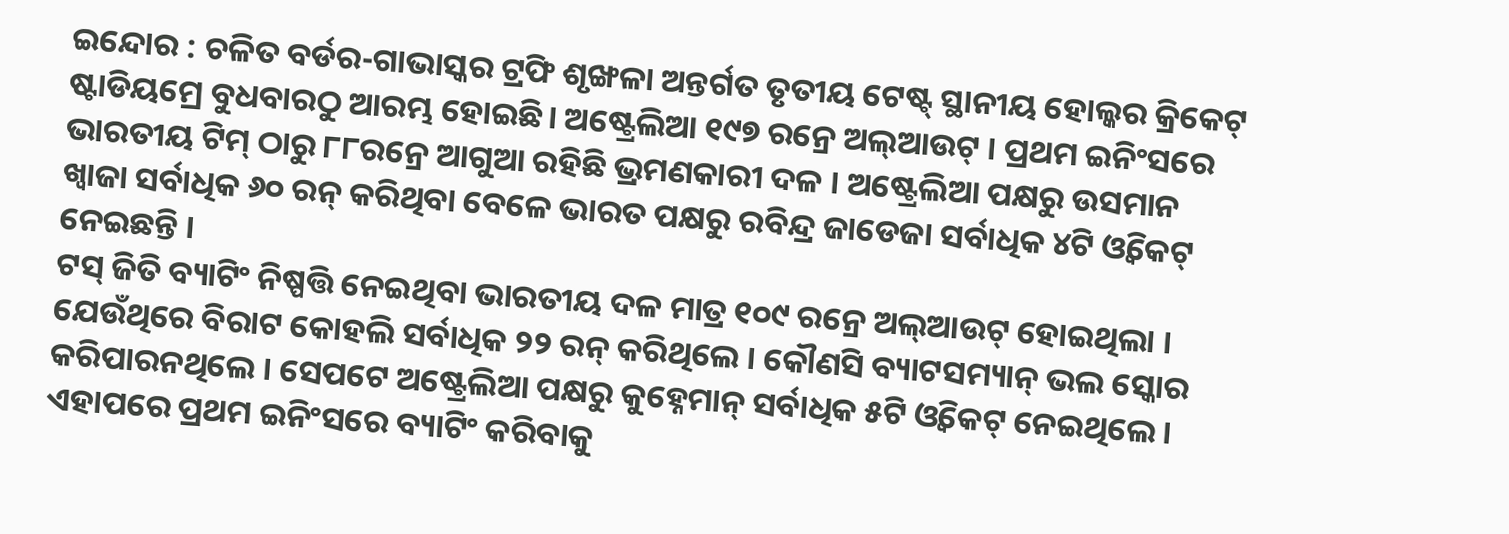ଇନ୍ଦୋର : ଚଳିତ ବର୍ଡର-ଗାଭାସ୍କର ଟ୍ରଫି ଶୃଙ୍ଖଳା ଅନ୍ତର୍ଗତ ତୃତୀୟ ଟେଷ୍ଟ୍ ସ୍ଥାନୀୟ ହୋଲ୍କର କ୍ରିକେଟ୍ ଷ୍ଟାଡିୟମ୍ରେ ବୁଧବାରଠୁ ଆରମ୍ଭ ହୋଇଛି। ଅଷ୍ଟ୍ରେଲିଆ ୧୯୭ ରନ୍ରେ ଅଲ୍ଆଉଟ୍ । ପ୍ରଥମ ଇନିଂସରେ ଭାରତୀୟ ଟିମ୍ ଠାରୁ ୮୮ରନ୍ରେ ଆଗୁଆ ରହିଛି ଭ୍ରମଣକାରୀ ଦଳ । ଅଷ୍ଟ୍ରେଲିଆ ପକ୍ଷରୁ ଉସମାନ ଖ୍ୱାଜା ସର୍ବାଧିକ ୬୦ ରନ୍ କରିଥିବା ବେଳେ ଭାରତ ପକ୍ଷରୁ ରବିନ୍ଦ୍ର ଜାଡେଜା ସର୍ବାଧିକ ୪ଟି ଓ୍ୱିକେଟ୍ ନେଇଛନ୍ତି ।
ଟସ୍ ଜିତି ବ୍ୟାଟିଂ ନିଷ୍ପତ୍ତି ନେଇଥିବା ଭାରତୀୟ ଦଳ ମାତ୍ର ୧୦୯ ରନ୍ରେ ଅଲ୍ଆଉଟ୍ ହୋଇଥିଲା । ଯେଉଁଥିରେ ବିରାଟ କୋହଲି ସର୍ବାଧିକ ୨୨ ରନ୍ କରିଥିଲେ । କୌଣସି ବ୍ୟାଟସମ୍ୟାନ୍ ଭଲ ସ୍କୋର କରିପାରନଥିଲେ । ସେପଟେ ଅଷ୍ଟ୍ରେଲିଆ ପକ୍ଷରୁ କୁହ୍ନେମାନ୍ ସର୍ବାଧିକ ୫ଟି ଓ୍ୱିକେଟ୍ ନେଇଥିଲେ । ଏହାପରେ ପ୍ରଥମ ଇନିଂସରେ ବ୍ୟାଟିଂ କରିବାକୁ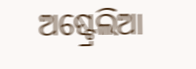ଅଷ୍ଟ୍ରେଲିଆ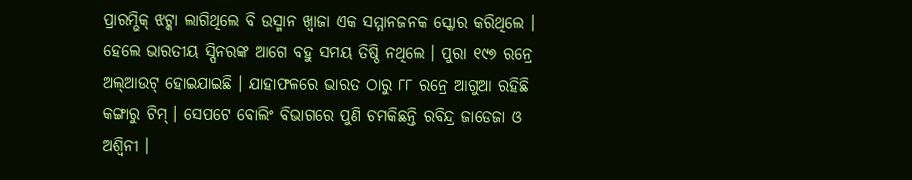ପ୍ରାରମ୍ଭିକ୍ ଝଟ୍କା ଲାଗିଥିଲେ ବି ଉସ୍ମାନ ଖ୍ୱାଜା ଏକ ସମ୍ମାନଜନକ ସ୍କୋର କରିଥିଲେ । ହେଲେ ଭାରତୀୟ ସ୍ପିନରଙ୍କ ଆଗେ ବହୁ ସମୟ ତିଷ୍ଠି ନଥିଲେ । ପୁରା ୧୯୭ ରନ୍ରେ ଅଲ୍ଆଉଟ୍ ହୋଇଯାଇଛି । ଯାହାଫଳରେ ଭାରତ ଠାରୁ ୮୮ ରନ୍ରେ ଆଗୁଆ ରହିଛି କଙ୍ଗାରୁ ଟିମ୍ । ସେପଟେ ବୋଲିଂ ବିଭାଗରେ ପୁଣି ଚମକିଛନ୍ତି ରବିନ୍ଦ୍ର ଜାଡେଜା ଓ ଅଶ୍ୱିନୀ ।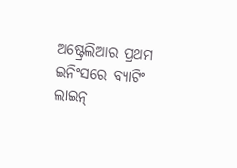ଅଷ୍ଟ୍ରେଲିଆର ପ୍ରଥମ ଇନିଂସରେ ବ୍ୟାଟିଂ ଲାଇନ୍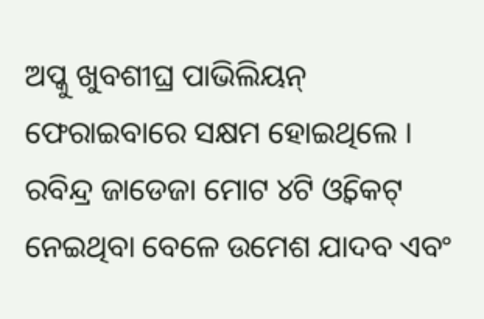ଅପ୍କୁ ଖୁବଶୀଘ୍ର ପାଭିଲିୟନ୍ ଫେରାଇବାରେ ସକ୍ଷମ ହୋଇଥିଲେ । ରବିନ୍ଦ୍ର ଜାଡେଜା ମୋଟ ୪ଟି ଓ୍ୱିକେଟ୍ ନେଇଥିବା ବେଳେ ଉମେଶ ଯାଦବ ଏବଂ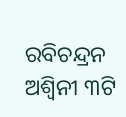ରବିଚନ୍ଦ୍ରନ ଅଶ୍ୱିନୀ ୩ଟି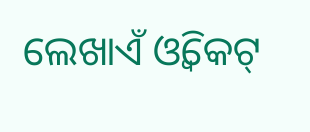ଲେଖାଏଁ ଓ୍ୱିକେଟ୍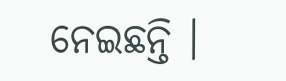ନେଇଛନ୍ତି ।